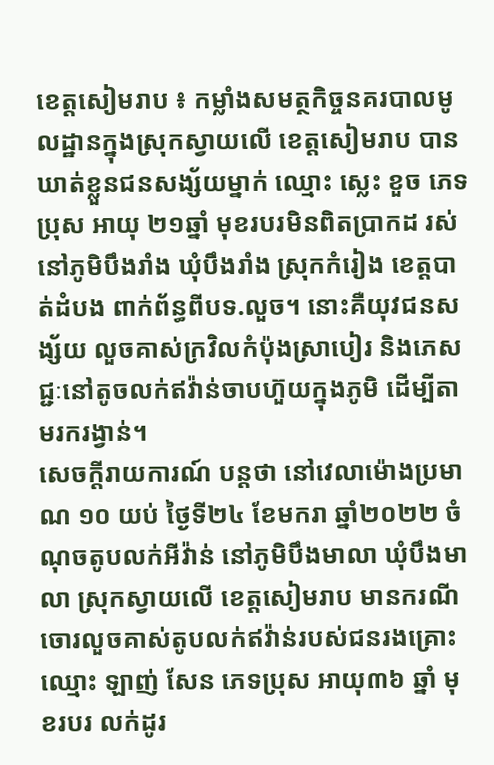ខេត្តសៀមរាប ៖ កម្លាំងសមត្ថកិច្ចនគរបាលមូលដ្ឋានក្នុងស្រុកស្វាយលើ ខេត្តសៀមរាប បានឃាត់ខ្លួនជនសង្ស័យម្នាក់ ឈ្មោះ ស្លេះ ខួច ភេទប្រុស អាយុ ២១ឆ្នាំ មុខរបរមិនពិតប្រាកដ រស់នៅភូមិបឹងរាំង ឃុំបឹងរាំង ស្រុកកំរៀង ខេត្តបាត់ដំបង ពាក់ព័ន្ធពីបទ.លួច។ នោះគឺយុវជនសង្ស័យ លួចគាស់ក្រវិលកំប៉ុងស្រាបៀរ និងភេសជ្ជៈនៅតូចលក់ឥវ៉ាន់ចាបហ៊ួយក្នុងភូមិ ដើម្បីតាមរករង្វាន់។
សេចក្តីរាយការណ៍ បន្តថា នៅវេលាម៉ោងប្រមាណ ១០ យប់ ថ្ងៃទី២៤ ខែមករា ឆ្នាំ២០២២ ចំណុចតូបលក់អីវ៉ាន់ នៅភូមិបឹងមាលា ឃុំបឹងមាលា ស្រុកស្វាយលើ ខេត្តសៀមរាប មានករណីចោរលួចគាស់តូបលក់ឥវ៉ាន់របស់ជនរងគ្រោះឈ្មោះ ឡាញ់ សែន ភេទប្រុស អាយុ៣៦ ឆ្នាំ មុខរបរ លក់ដូរ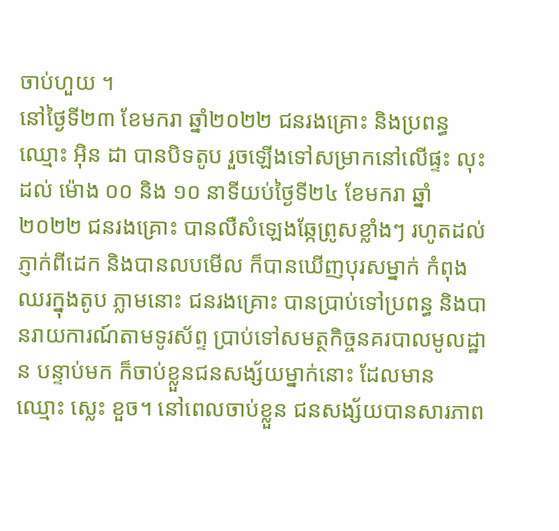ចាប់ហួយ ។
នៅថ្ងៃទី២៣ ខែមករា ឆ្នាំ២០២២ ជនរងគ្រោះ និងប្រពន្ធឈ្មោះ អ៊ិន ដា បានបិទតូប រួចឡើងទៅសម្រាកនៅលើផ្ទះ លុះដល់ ម៉ោង ០០ និង ១០ នាទីយប់ថ្ងៃទី២៤ ខែមករា ឆ្នាំ២០២២ ជនរងគ្រោះ បានលឺសំឡេងឆ្កែព្រូសខ្លាំងៗ រហូតដល់ភ្ញាក់ពីដេក និងបានលបមើល ក៏បានឃើញបុរសម្នាក់ កំពុងឈរក្នុងតូប ភ្លាមនោះ ជនរងគ្រោះ បានប្រាប់ទៅប្រពន្ធ និងបានរាយការណ៍តាមទូរស័ព្ទ ប្រាប់ទៅសមត្ថកិច្ចនគរបាលមូលដ្ឋាន បន្ទាប់មក ក៏ចាប់ខ្លួនជនសង្ស័យម្នាក់នោះ ដែលមាន ឈ្មោះ ស្លេះ ខួច។ នៅពេលចាប់ខ្លួន ជនសង្ស័យបានសារភាព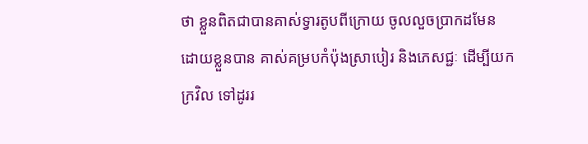ថា ខ្លួនពិតជាបានគាស់ទ្វារតូបពីក្រោយ ចូលលួចប្រាកដមែន ដោយខ្លួនបាន គាស់គម្របកំប៉ុងស្រាបៀរ និងភេសជ្ជៈ ដើម្បីយកក្រវិល ទៅដូររ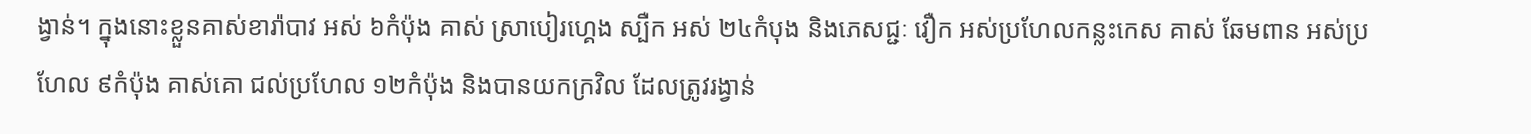ង្វាន់។ ក្នុងនោះខ្លួនគាស់ខារ៉ាបាវ អស់ ៦កំប៉ុង គាស់ ស្រាបៀរហ្គេង ស្បឺក អស់ ២៤កំបុង និងភេសជ្ជៈ វឿក អស់ប្រហែលកន្លះកេស គាស់ ឆែមពាន អស់ប្រហែល ៩កំប៉ុង គាស់គោ ជល់ប្រហែល ១២កំប៉ុង និងបានយកក្រវិល ដែលត្រូវរង្វាន់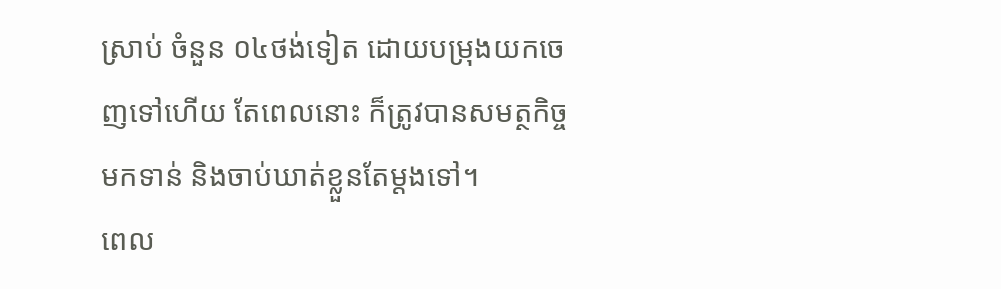ស្រាប់ ចំនួន ០៤ថង់ទៀត ដោយបម្រុងយកចេញទៅហើយ តែពេលនោះ ក៏ត្រូវបានសមត្ថកិច្ច មកទាន់ និងចាប់ឃាត់ខ្លួនតែម្តងទៅ។
ពេល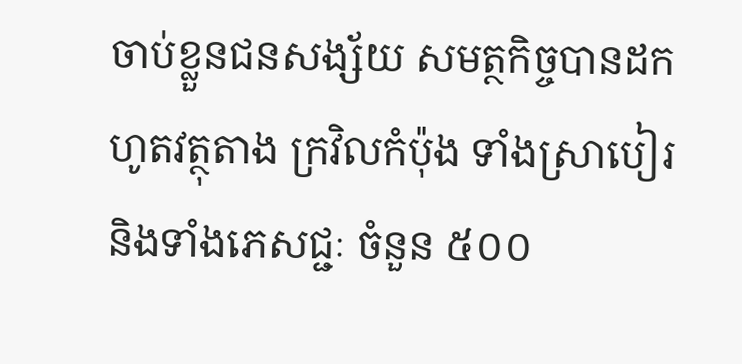ចាប់ខ្លួនជនសង្ស័យ សមត្ថកិច្ចបានដកហូតវត្ថុតាង ក្រវិលកំប៉ុង ទាំងស្រាបៀរ និងទាំងភេសជ្ជៈ ចំនួន ៥០០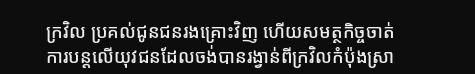ក្រវិល ប្រគល់ជូនជនរងគ្រោះវិញ ហើយសមត្ថកិច្ចចាត់ការបន្តលើយុវជនដែលចង់បានរង្វាន់ពីក្រវិលកំប៉ុងស្រា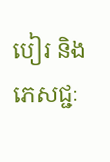បៀរ និងភេសជ្ជៈ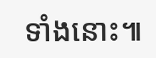ទាំងនោះ៕